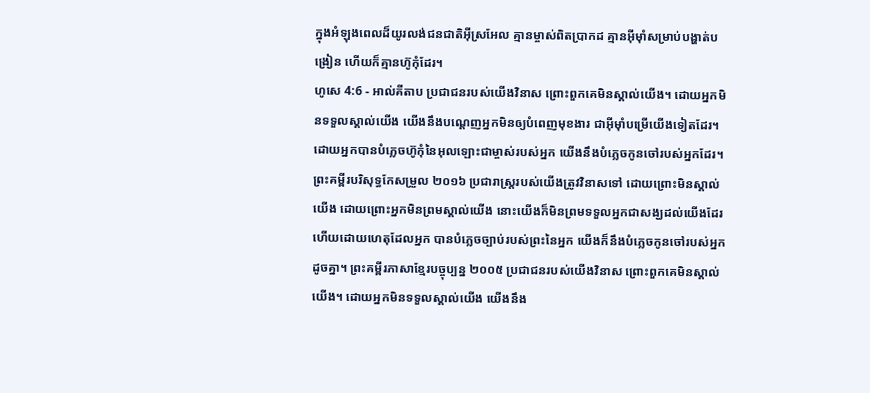ក្នុងអំឡុងពេលដ៏យូរលង់ជនជាតិអ៊ីស្រអែល គ្មានម្ចាស់ពិតប្រាកដ គ្មានអ៊ីមុាំសម្រាប់បង្ហាត់បង្រៀន ហើយក៏គ្មានហ៊ូកុំដែរ។
ហូសេ 4:6 - អាល់គីតាប ប្រជាជនរបស់យើងវិនាស ព្រោះពួកគេមិនស្គាល់យើង។ ដោយអ្នកមិនទទួលស្គាល់យើង យើងនឹងបណ្ដេញអ្នកមិនឲ្យបំពេញមុខងារ ជាអ៊ីមុាំបម្រើយើងទៀតដែរ។ ដោយអ្នកបានបំភ្លេចហ៊ូកុំនៃអុលឡោះជាម្ចាស់របស់អ្នក យើងនឹងបំភ្លេចកូនចៅរបស់អ្នកដែរ។ ព្រះគម្ពីរបរិសុទ្ធកែសម្រួល ២០១៦ ប្រជារាស្ត្ររបស់យើងត្រូវវិនាសទៅ ដោយព្រោះមិនស្គាល់យើង ដោយព្រោះអ្នកមិនព្រមស្គាល់យើង នោះយើងក៏មិនព្រមទទួលអ្នកជាសង្ឃដល់យើងដែរ ហើយដោយហេតុដែលអ្នក បានបំភ្លេចច្បាប់របស់ព្រះនៃអ្នក យើងក៏នឹងបំភ្លេចកូនចៅរបស់អ្នកដូចគ្នា។ ព្រះគម្ពីរភាសាខ្មែរបច្ចុប្បន្ន ២០០៥ ប្រជាជនរបស់យើងវិនាស ព្រោះពួកគេមិនស្គាល់យើង។ ដោយអ្នកមិនទទួលស្គាល់យើង យើងនឹង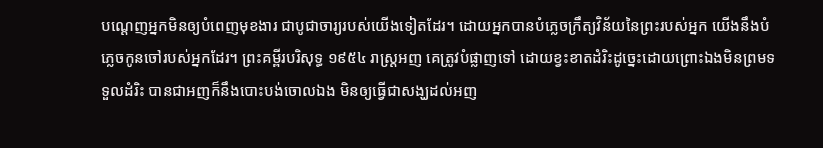បណ្ដេញអ្នកមិនឲ្យបំពេញមុខងារ ជាបូជាចារ្យរបស់យើងទៀតដែរ។ ដោយអ្នកបានបំភ្លេចក្រឹត្យវិន័យនៃព្រះរបស់អ្នក យើងនឹងបំភ្លេចកូនចៅរបស់អ្នកដែរ។ ព្រះគម្ពីរបរិសុទ្ធ ១៩៥៤ រាស្ត្រអញ គេត្រូវបំផ្លាញទៅ ដោយខ្វះខាតដំរិះដូច្នេះដោយព្រោះឯងមិនព្រមទទួលដំរិះ បានជាអញក៏នឹងបោះបង់ចោលឯង មិនឲ្យធ្វើជាសង្ឃដល់អញ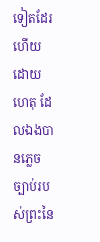ទៀតដែរ ហើយដោយហេតុ ដែលឯងបានភ្លេចច្បាប់របស់ព្រះនៃ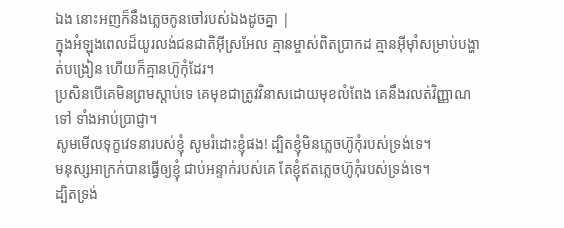ឯង នោះអញក៏នឹងភ្លេចកូនចៅរបស់ឯងដូចគ្នា |
ក្នុងអំឡុងពេលដ៏យូរលង់ជនជាតិអ៊ីស្រអែល គ្មានម្ចាស់ពិតប្រាកដ គ្មានអ៊ីមុាំសម្រាប់បង្ហាត់បង្រៀន ហើយក៏គ្មានហ៊ូកុំដែរ។
ប្រសិនបើគេមិនព្រមស្ដាប់ទេ គេមុខជាត្រូវវិនាសដោយមុខលំពែង គេនឹងរលត់វិញ្ញាណទៅ ទាំងអាប់ប្រាជ្ញា។
សូមមើលទុក្ខវេទនារបស់ខ្ញុំ សូមរំដោះខ្ញុំផង! ដ្បិតខ្ញុំមិនភ្លេចហ៊ូកុំរបស់ទ្រង់ទេ។
មនុស្សអាក្រក់បានធ្វើឲ្យខ្ញុំ ជាប់អន្ទាក់របស់គេ តែខ្ញុំឥតភ្លេចហ៊ូកុំរបស់ទ្រង់ទេ។
ដ្បិតទ្រង់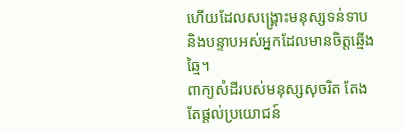ហើយដែលសង្គ្រោះមនុស្សទន់ទាប និងបន្ទាបអស់អ្នកដែលមានចិត្តឆ្មើងឆ្មៃ។
ពាក្យសំដីរបស់មនុស្សសុចរិត តែងតែផ្ដល់ប្រយោជន៍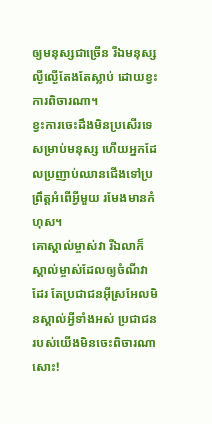ឲ្យមនុស្សជាច្រើន រីឯមនុស្សល្ងីល្ងើតែងតែស្លាប់ ដោយខ្វះការពិចារណា។
ខ្វះការចេះដឹងមិនប្រសើរទេ សម្រាប់មនុស្ស ហើយអ្នកដែលប្រញាប់ឈានជើងទៅប្រព្រឹត្តអំពើអ្វីមួយ រមែងមានកំហុស។
គោស្គាល់ម្ចាស់វា រីឯលាក៏ស្គាល់ម្ចាស់ដែលឲ្យចំណីវាដែរ តែប្រជាជនអ៊ីស្រអែលមិនស្គាល់អ្វីទាំងអស់ ប្រជាជនរបស់យើងមិនចេះពិចារណាសោះ!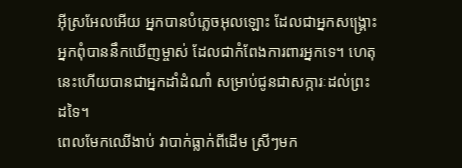អ៊ីស្រអែលអើយ អ្នកបានបំភ្លេចអុលឡោះ ដែលជាអ្នកសង្គ្រោះ អ្នកពុំបាននឹកឃើញម្ចាស់ ដែលជាកំពែងការពារអ្នកទេ។ ហេតុនេះហើយបានជាអ្នកដាំដំណាំ សម្រាប់ជូនជាសក្ការៈដល់ព្រះដទៃ។
ពេលមែកឈើងាប់ វាបាក់ធ្លាក់ពីដើម ស្រីៗមក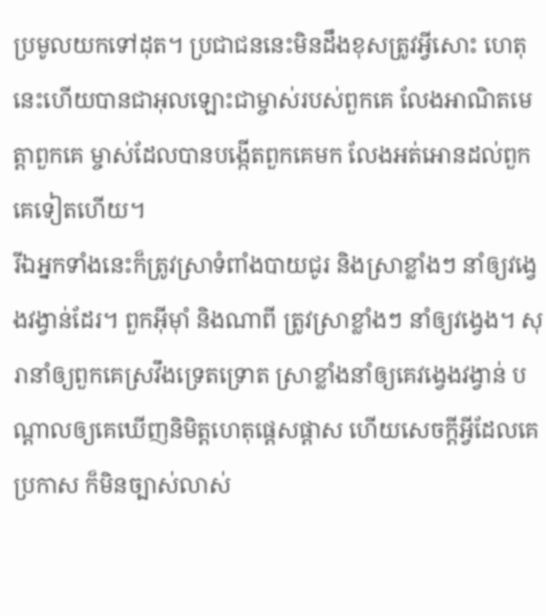ប្រមូលយកទៅដុត។ ប្រជាជននេះមិនដឹងខុសត្រូវអ្វីសោះ ហេតុនេះហើយបានជាអុលឡោះជាម្ចាស់របស់ពួកគេ លែងអាណិតមេត្តាពួកគេ ម្ចាស់ដែលបានបង្កើតពួកគេមក លែងអត់អោនដល់ពួកគេទៀតហើយ។
រីឯអ្នកទាំងនេះក៏ត្រូវស្រាទំពាំងបាយជូរ និងស្រាខ្លាំងៗ នាំឲ្យវង្វេងវង្វាន់ដែរ។ ពួកអ៊ីមុាំ និងណាពី ត្រូវស្រាខ្លាំងៗ នាំឲ្យវង្វេង។ សុរានាំឲ្យពួកគេស្រវឹងទ្រេតទ្រោត ស្រាខ្លាំងនាំឲ្យគេវង្វេងវង្វាន់ បណ្តាលឲ្យគេឃើញនិមិត្តហេតុផ្តេសផ្តាស ហើយសេចក្ដីអ្វីដែលគេប្រកាស ក៏មិនច្បាស់លាស់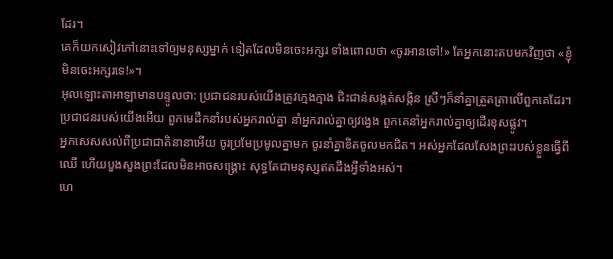ដែរ។
គេក៏យកសៀវភៅនោះទៅឲ្យមនុស្សម្នាក់ ទៀតដែលមិនចេះអក្សរ ទាំងពោលថា «ចូរអានទៅ!» តែអ្នកនោះតបមកវិញថា «ខ្ញុំមិនចេះអក្សរទេ!»។
អុលឡោះតាអាឡាមានបន្ទូលថា: ប្រជាជនរបស់យើងត្រូវក្មេងក្មាង ជិះជាន់សង្កត់សង្កិន ស្រីៗក៏នាំគ្នាត្រួតត្រាលើពួកគេដែរ។ ប្រជាជនរបស់យើងអើយ ពួកមេដឹកនាំរបស់អ្នករាល់គ្នា នាំអ្នករាល់គ្នាឲ្យវង្វេង ពួកគេនាំអ្នករាល់គ្នាឲ្យដើរខុសផ្លូវ។
អ្នកសេសសល់ពីប្រជាជាតិនានាអើយ ចូរប្រមែប្រមូលគ្នាមក ចូរនាំគ្នាខិតចូលមកជិត។ អស់អ្នកដែលសែងព្រះរបស់ខ្លួនធ្វើពីឈើ ហើយបួងសួងព្រះដែលមិនអាចសង្គ្រោះ សុទ្ធតែជាមនុស្សឥតដឹងអ្វីទាំងអស់។
ហេ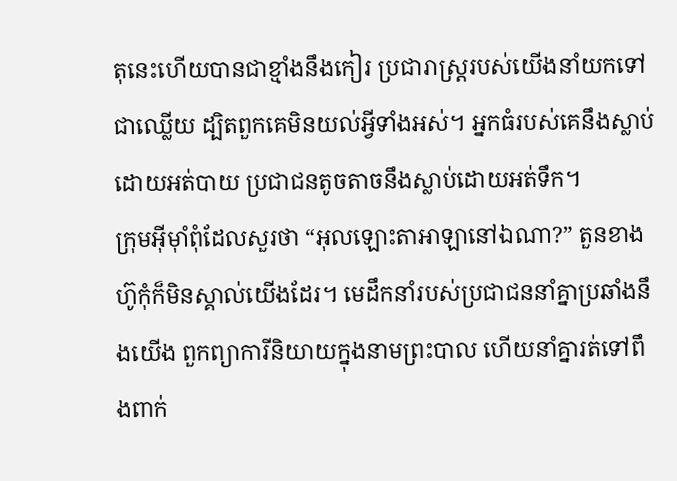តុនេះហើយបានជាខ្មាំងនឹងកៀរ ប្រជារាស្ត្ររបស់យើងនាំយកទៅជាឈ្លើយ ដ្បិតពួកគេមិនយល់អ្វីទាំងអស់។ អ្នកធំរបស់គេនឹងស្លាប់ ដោយអត់បាយ ប្រជាជនតូចតាចនឹងស្លាប់ដោយអត់ទឹក។
ក្រុមអ៊ីមុាំពុំដែលសួរថា “អុលឡោះតាអាឡានៅឯណា?” តួនខាងហ៊ូកុំក៏មិនស្គាល់យើងដែរ។ មេដឹកនាំរបស់ប្រជាជននាំគ្នាប្រឆាំងនឹងយើង ពួកព្យាការីនិយាយក្នុងនាមព្រះបាល ហើយនាំគ្នារត់ទៅពឹងពាក់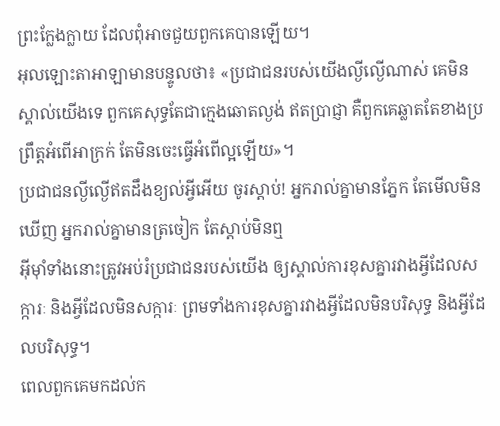ព្រះក្លែងក្លាយ ដែលពុំអាចជួយពួកគេបានឡើយ។
អុលឡោះតាអាឡាមានបន្ទូលថា៖ «ប្រជាជនរបស់យើងល្ងីល្ងើណាស់ គេមិនស្គាល់យើងទេ ពួកគេសុទ្ធតែជាក្មេងឆោតល្ងង់ ឥតប្រាជ្ញា គឺពួកគេឆ្លាតតែខាងប្រព្រឹត្តអំពើអាក្រក់ តែមិនចេះធ្វើអំពើល្អឡើយ»។
ប្រជាជនល្ងីល្ងើឥតដឹងខ្យល់អ្វីអើយ ចូរស្ដាប់! អ្នករាល់គ្នាមានភ្នែក តែមើលមិនឃើញ អ្នករាល់គ្នាមានត្រចៀក តែស្ដាប់មិនឮ
អ៊ីមុាំទាំងនោះត្រូវអប់រំប្រជាជនរបស់យើង ឲ្យស្គាល់ការខុសគ្នារវាងអ្វីដែលសក្ការៈ និងអ្វីដែលមិនសក្ការៈ ព្រមទាំងការខុសគ្នារវាងអ្វីដែលមិនបរិសុទ្ធ និងអ្វីដែលបរិសុទ្ធ។
ពេលពួកគេមកដល់ក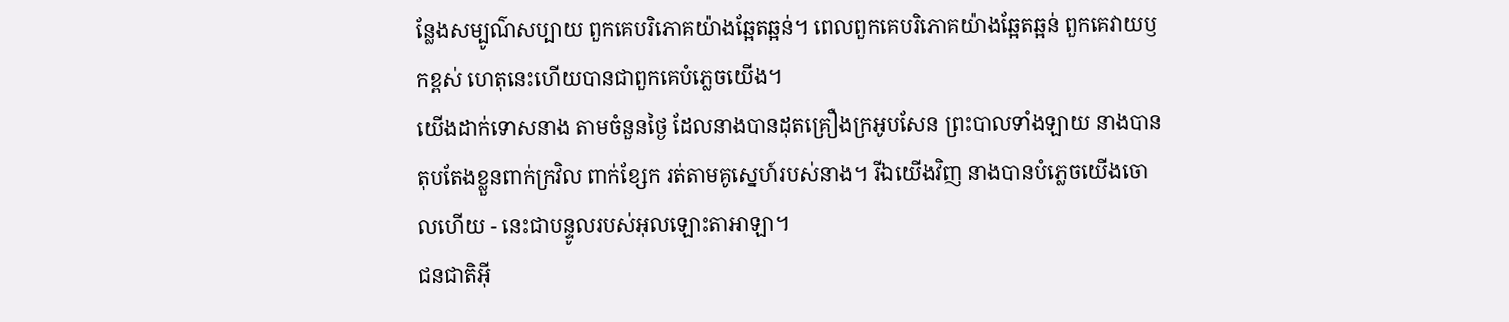ន្លែងសម្បូណ៌សប្បាយ ពួកគេបរិភោគយ៉ាងឆ្អែតឆ្អន់។ ពេលពួកគេបរិភោគយ៉ាងឆ្អែតឆ្អន់ ពួកគេវាយឫកខ្ពស់ ហេតុនេះហើយបានជាពួកគេបំភ្លេចយើង។
យើងដាក់ទោសនាង តាមចំនួនថ្ងៃ ដែលនាងបានដុតគ្រឿងក្រអូបសែន ព្រះបាលទាំងឡាយ នាងបានតុបតែងខ្លួនពាក់ក្រវិល ពាក់ខ្សែក រត់តាមគូស្នេហ៍របស់នាង។ រីឯយើងវិញ នាងបានបំភ្លេចយើងចោលហើយ - នេះជាបន្ទូលរបស់អុលឡោះតាអាឡា។
ជនជាតិអ៊ី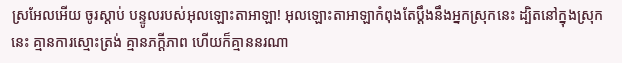ស្រអែលអើយ ចូរស្ដាប់ បន្ទូលរបស់អុលឡោះតាអាឡា! អុលឡោះតាអាឡាកំពុងតែប្ដឹងនឹងអ្នកស្រុកនេះ ដ្បិតនៅក្នុងស្រុកនេះ គ្មានការស្មោះត្រង់ គ្មានភក្ដីភាព ហើយក៏គ្មាននរណា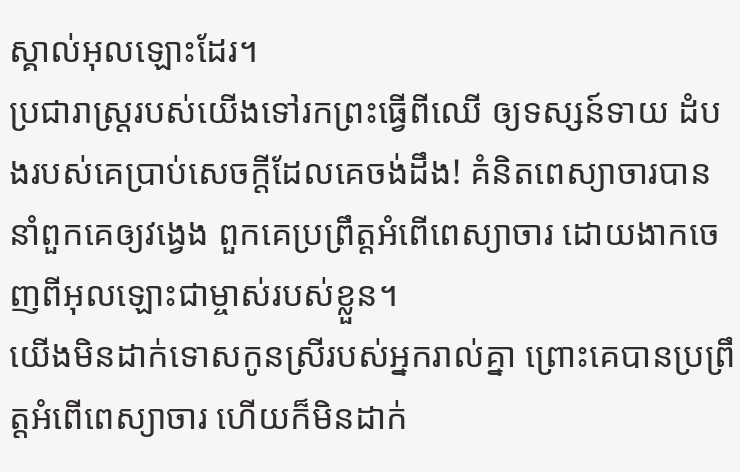ស្គាល់អុលឡោះដែរ។
ប្រជារាស្ត្ររបស់យើងទៅរកព្រះធ្វើពីឈើ ឲ្យទស្សន៍ទាយ ដំបងរបស់គេប្រាប់សេចក្ដីដែលគេចង់ដឹង! គំនិតពេស្យាចារបាននាំពួកគេឲ្យវង្វេង ពួកគេប្រព្រឹត្តអំពើពេស្យាចារ ដោយងាកចេញពីអុលឡោះជាម្ចាស់របស់ខ្លួន។
យើងមិនដាក់ទោសកូនស្រីរបស់អ្នករាល់គ្នា ព្រោះគេបានប្រព្រឹត្តអំពើពេស្យាចារ ហើយក៏មិនដាក់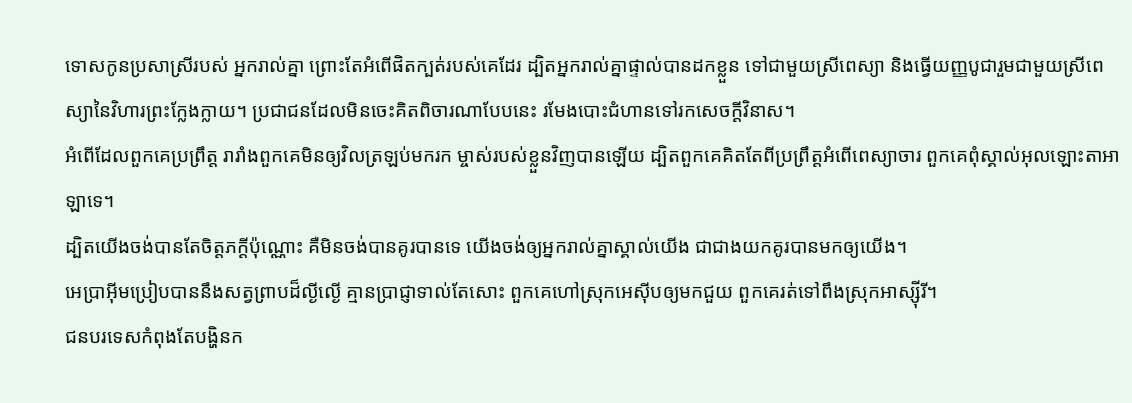ទោសកូនប្រសាស្រីរបស់ អ្នករាល់គ្នា ព្រោះតែអំពើផិតក្បត់របស់គេដែរ ដ្បិតអ្នករាល់គ្នាផ្ទាល់បានដកខ្លួន ទៅជាមួយស្រីពេស្យា និងធ្វើយញ្ញបូជារួមជាមួយស្រីពេស្យានៃវិហារព្រះក្លែងក្លាយ។ ប្រជាជនដែលមិនចេះគិតពិចារណាបែបនេះ រមែងបោះជំហានទៅរកសេចក្ដីវិនាស។
អំពើដែលពួកគេប្រព្រឹត្ត រារាំងពួកគេមិនឲ្យវិលត្រឡប់មករក ម្ចាស់របស់ខ្លួនវិញបានឡើយ ដ្បិតពួកគេគិតតែពីប្រព្រឹត្តអំពើពេស្យាចារ ពួកគេពុំស្គាល់អុលឡោះតាអាឡាទេ។
ដ្បិតយើងចង់បានតែចិត្តភក្ដីប៉ុណ្ណោះ គឺមិនចង់បានគូរបានទេ យើងចង់ឲ្យអ្នករាល់គ្នាស្គាល់យើង ជាជាងយកគូរបានមកឲ្យយើង។
អេប្រាអ៊ីមប្រៀបបាននឹងសត្វព្រាបដ៏ល្ងីល្ងើ គ្មានប្រាជ្ញាទាល់តែសោះ ពួកគេហៅស្រុកអេស៊ីបឲ្យមកជួយ ពួកគេរត់ទៅពឹងស្រុកអាស្ស៊ីរី។
ជនបរទេសកំពុងតែបង្ហិនក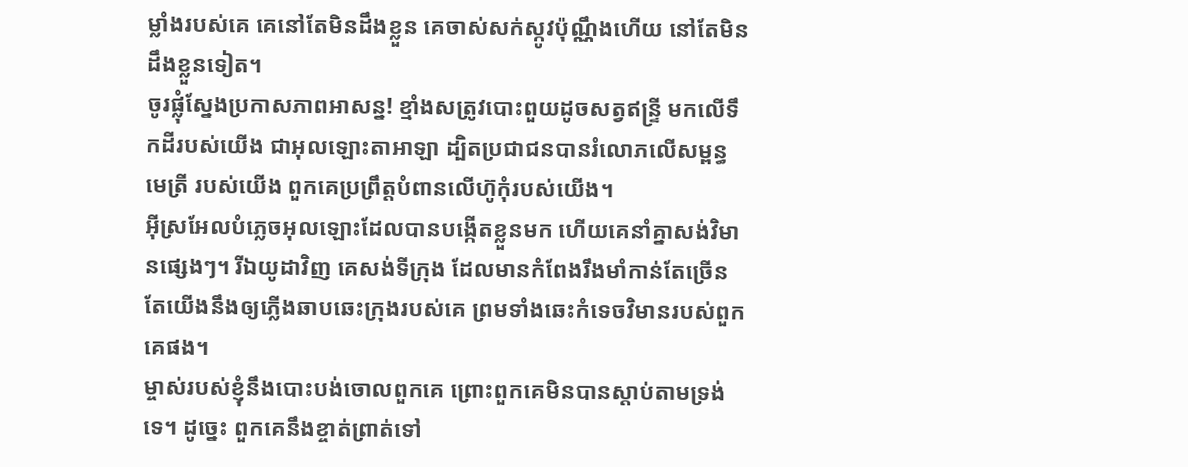ម្លាំងរបស់គេ គេនៅតែមិនដឹងខ្លួន គេចាស់សក់ស្កូវប៉ុណ្ណឹងហើយ នៅតែមិនដឹងខ្លួនទៀត។
ចូរផ្លុំស្នែងប្រកាសភាពអាសន្ន! ខ្មាំងសត្រូវបោះពួយដូចសត្វឥន្ទ្រី មកលើទឹកដីរបស់យើង ជាអុលឡោះតាអាឡា ដ្បិតប្រជាជនបានរំលោភលើសម្ពន្ធមេត្រី របស់យើង ពួកគេប្រព្រឹត្តបំពានលើហ៊ូកុំរបស់យើង។
អ៊ីស្រអែលបំភ្លេចអុលឡោះដែលបានបង្កើតខ្លួនមក ហើយគេនាំគ្នាសង់វិមានផ្សេងៗ។ រីឯយូដាវិញ គេសង់ទីក្រុង ដែលមានកំពែងរឹងមាំកាន់តែច្រើន តែយើងនឹងឲ្យភ្លើងឆាបឆេះក្រុងរបស់គេ ព្រមទាំងឆេះកំទេចវិមានរបស់ពួកគេផង។
ម្ចាស់របស់ខ្ញុំនឹងបោះបង់ចោលពួកគេ ព្រោះពួកគេមិនបានស្ដាប់តាមទ្រង់ទេ។ ដូច្នេះ ពួកគេនឹងខ្ចាត់ព្រាត់ទៅ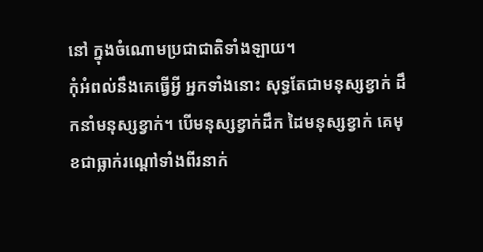នៅ ក្នុងចំណោមប្រជាជាតិទាំងឡាយ។
កុំអំពល់នឹងគេធ្វើអ្វី អ្នកទាំងនោះ សុទ្ធតែជាមនុស្សខ្វាក់ ដឹកនាំមនុស្សខ្វាក់។ បើមនុស្សខ្វាក់ដឹក ដៃមនុស្សខ្វាក់ គេមុខជាធ្លាក់រណ្ដៅទាំងពីរនាក់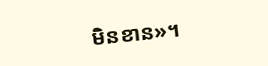មិនខាន»។